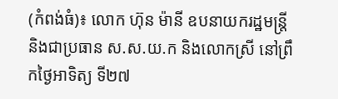(កំពង់ធំ)៖ លោក ហ៊ុន ម៉ានី ឧបនាយករដ្ឋមន្ត្រី និងជាប្រធាន ស.ស.យ.ក និងលោកស្រី នៅព្រឹកថ្ងៃអាទិត្យ ទី២៧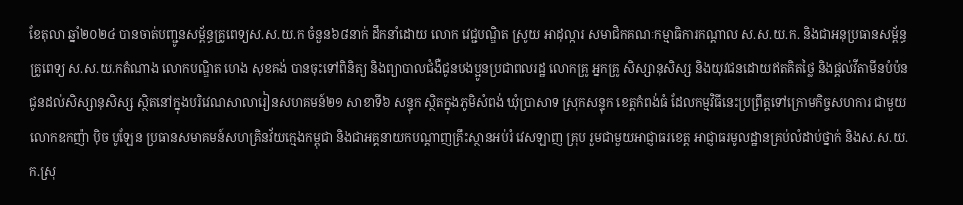ខែតុលា ឆ្នាំ២០២៤ បានចាត់បញ្ជូនសម្ព័ន្ធគ្រូពេទ្យស.ស.យ.ក ចំនួន៦៨នាក់ ដឹកនាំដោយ លោក វេជ្ជបណ្ឌិត ស្រូយ អាដុល្ការ សមាជិកគណៈកម្មាធិការកណ្តាល ស.ស.យ.ក. និងជាអនុប្រធានសម្ព័ន្ធគ្រូពេទ្យ ស.ស.យ.កតំណាង លោកបណ្ឌិត ហេង សុខគង់ បានចុះទៅពិនិត្យ និងព្យាបាលជំងឺជូនបងប្អូនប្រជាពលរដ្ឋ លោកគ្រូ អ្នកគ្រូ សិស្សានុសិស្ស និងយុវជនដោយឥតគិតថ្លៃ និងផ្តល់វីតាមីនបំប៉នជូនដល់សិស្សានុសិស្ស ស្ថិតនៅក្នុងបរិវេណសាលារៀនសហគមន៍២១ សាខាទី៦ សន្ទុក ស្ថិតក្នុងភូមិសំពង់ ឃុំប្រាសាទ ស្រុកសន្ទុក ខេត្តកំពង់ធំ ដែលកម្មវិធីនេះប្រព្រឹត្តទៅក្រោមកិច្ចសហការ ជាមួយលោកឧកញ៉ា ប៉ិច បូឡែន ប្រធានសមាគមន៍សហគ្រិនវ័យក្មេងកម្ពុជា និងជាអគ្គនាយកបណ្តាញគ្រឹះស្ថានអប់រំ វេសឡាញ គ្រុប រួមជាមួយអាជ្ញាធរខេត្ត អាជ្ញាធរមូលដ្ឋានគ្រប់លំដាប់ថ្នាក់ និងស.ស.យ.ក.ស្រុ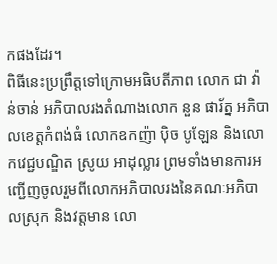កផងដែរ។
ពិធីនេះប្រព្រឹត្តទៅក្រោមអធិបតីភាព លោក ជា វ៉ាន់ចាន់ អភិបាលរងតំណាងលោក នួន ផារ័ត្ន អភិបាលខេត្តកំពង់ធំ លោកឧកញ៉ា ប៉ិច បូឡែន និងលោកវេជ្ជបណ្ឌិត ស្រូយ អាដុល្លារ ព្រមទាំងមានការអញ្ជើញចូលរួមពីលោកអភិបាលរងនៃគណៈអភិបាលស្រុក និងវត្តមាន លោ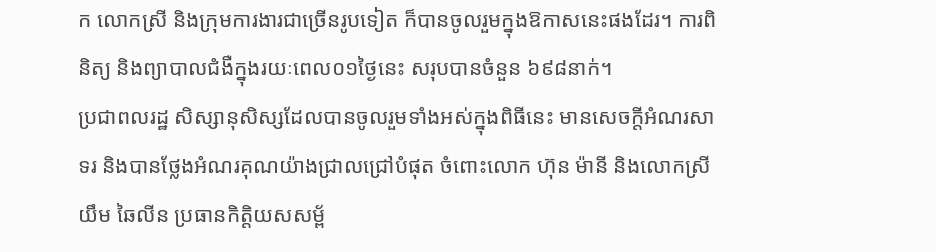ក លោកស្រី និងក្រុមការងារជាច្រើនរូបទៀត ក៏បានចូលរួមក្នុងឱកាសនេះផងដែរ។ ការពិនិត្យ និងព្យាបាលជំងឺក្នុងរយៈពេល០១ថ្ងៃនេះ សរុបបានចំនួន ៦៩៨នាក់។
ប្រជាពលរដ្ឋ សិស្សានុសិស្សដែលបានចូលរួមទាំងអស់ក្នុងពិធីនេះ មានសេចក្តីអំណរសាទរ និងបានថ្លែងអំណរគុណយ៉ាងជ្រាលជ្រៅបំផុត ចំពោះលោក ហ៊ុន ម៉ានី និងលោកស្រី យឹម ឆៃលីន ប្រធានកិត្តិយសសម្ព័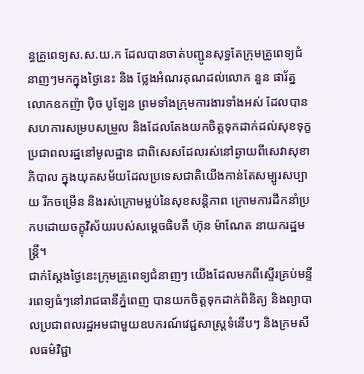ន្ធគ្រូពេទ្យស.ស.យ.ក ដែលបានចាត់បញ្ជូនសុទ្ធតែក្រុមគ្រូពេទ្យជំនាញៗមកក្នុងថ្ងៃនេះ និង ថ្លែងអំណរគុណដល់លោក នួន ផារ័ត្ន លោកឧកញ៉ា ប៉ិច បូឡែន ព្រមទាំងក្រុមការងារទាំងអស់ ដែលបានសហការសម្របសម្រួល និងដែលតែងយកចិត្តទុកដាក់ដល់សុខទុក្ខប្រជាពលរដ្ឋនៅមូលដ្ឋាន ជាពិសេសដែលរស់នៅឆ្ងាយពីសេវាសុខាភិបាល ក្នុងយុគសម័យដែលប្រទេសជាតិយើងកាន់តែសម្បូរសប្បាយ រីកចម្រើន និងរស់ក្រោមម្លប់នៃសុខសន្តិភាព ក្រោមការដឹកនាំប្រកបដោយចក្ខុវិស័យរបស់សម្តេចធិបតី ហ៊ុន ម៉ាណែត នាយករដ្ឋមន្ត្រី។
ជាក់ស្តែងថ្ងៃនេះក្រុមគ្រូពេទ្យជំនាញៗ យើងដែលមកពីស្ទើរគ្រប់មន្ទីរពេទ្យធំៗនៅរាជធានីភ្នំពេញ បានយកចិត្តទុកដាក់ពិនិត្យ និងព្យាបាលប្រជាពលរដ្ឋអមជាមួយឧបករណ៍វេជ្ជសាស្ត្រទំនើបៗ និងក្រមសីលធម៌វិជ្ជា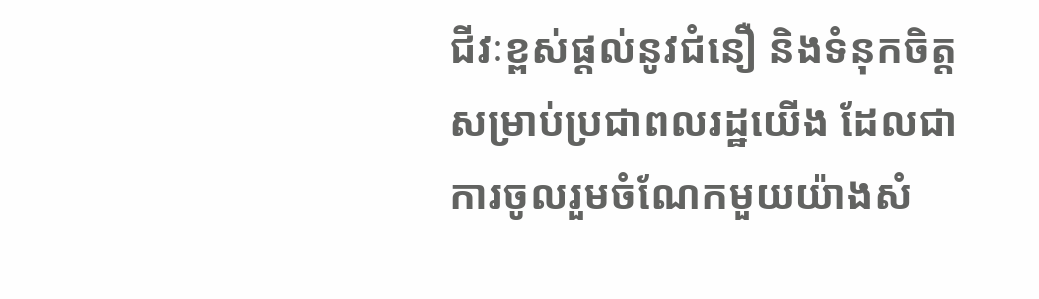ជីវៈខ្ពស់ផ្តល់នូវជំនឿ និងទំនុកចិត្តសម្រាប់ប្រជាពលរដ្ឋយើង ដែលជាការចូលរួមចំណែកមួយយ៉ាងសំ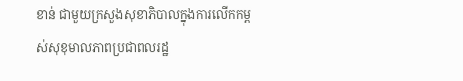ខាន់ ជាមួយក្រសួងសុខាភិបាលក្នុងការលើកកម្ពស់សុខុមាលភាពប្រជាពលរដ្ឋ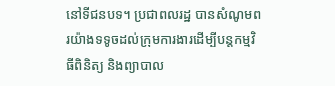នៅទីជនបទ។ ប្រជាពលរដ្ឋ បានសំណូមពរយ៉ាងទទូចដល់ក្រុមការងារដើម្បីបន្តកម្មវិធីពិនិត្យ និងព្យាបាល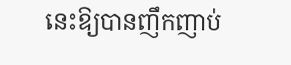នេះឱ្យបានញឹកញាប់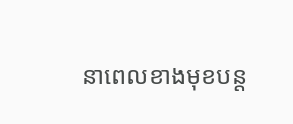នាពេលខាងមុខបន្ត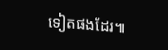ទៀតផងដែរ៕